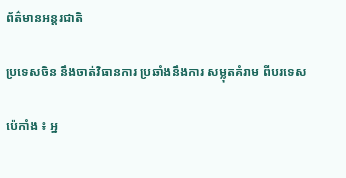ព័ត៌មានអន្តរជាតិ

ប្រទេសចិន នឹងចាត់វិធានការ ប្រឆាំងនឹងការ សម្លុតគំរាម ពីបរទេស

ប៉េកាំង ៖ អ្ន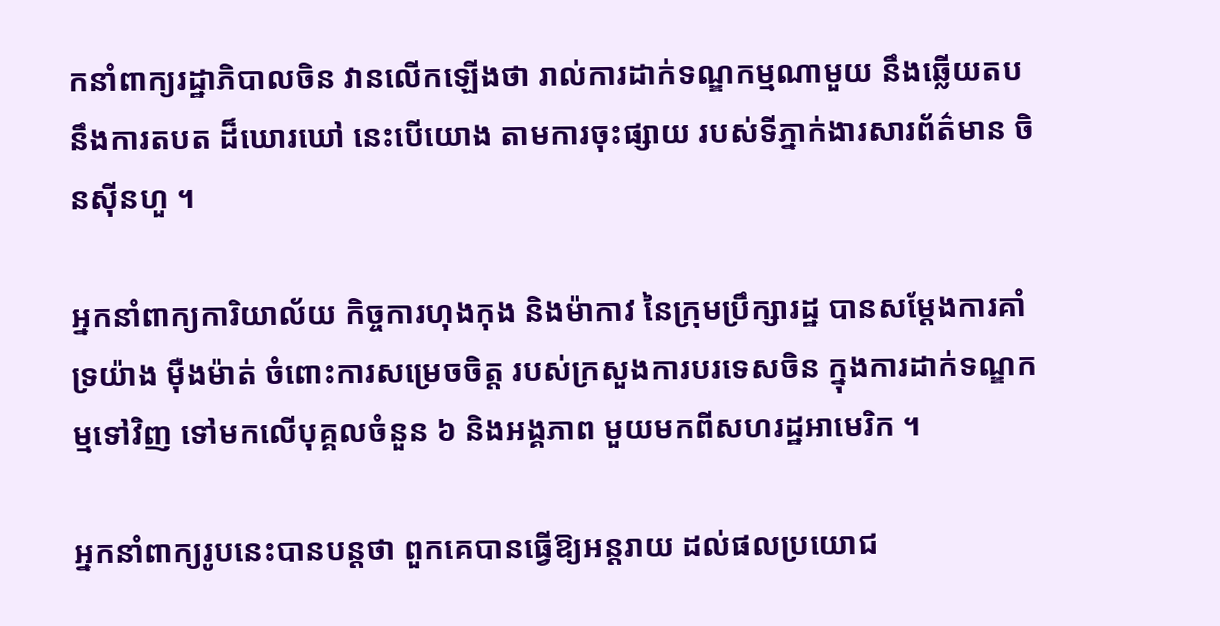កនាំពាក្យរដ្ឋាភិបាលចិន វានលើកឡើងថា រាល់ការដាក់ទណ្ឌកម្មណាមួយ នឹងឆ្លើយតបនឹងការតបត ដ៏ឃោរឃៅ នេះបើយោង តាមការចុះផ្សាយ របស់ទីភ្នាក់ងារសារព័ត៌មាន ចិនស៊ីនហួ ។

អ្នកនាំពាក្យការិយាល័យ កិច្ចការហុងកុង និងម៉ាកាវ នៃក្រុមប្រឹក្សារដ្ឋ បានសម្តែងការគាំទ្រយ៉ាង ម៉ឺងម៉ាត់ ចំពោះការសម្រេចចិត្ត របស់ក្រសួងការបរទេសចិន ក្នុងការដាក់ទណ្ឌកម្មទៅវិញ ទៅមកលើបុគ្គលចំនួន ៦ និងអង្គភាព មួយមកពីសហរដ្ឋអាមេរិក ។

អ្នកនាំពាក្យរូបនេះបានបន្ដថា ពួកគេបានធ្វើឱ្យអន្តរាយ ដល់ផលប្រយោជ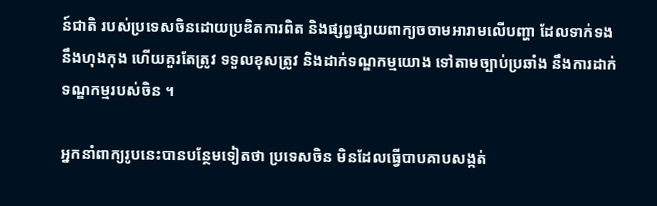ន៍ជាតិ របស់ប្រទេសចិនដោយប្រឌិតការពិត និងផ្សព្វផ្សាយពាក្យចចាមអារាមលើបញ្ហា ដែលទាក់ទង នឹងហុងកុង ហើយគួរតែត្រូវ ទទួលខុសត្រូវ និងដាក់ទណ្ឌកម្មយោង ទៅតាមច្បាប់ប្រឆាំង នឹងការដាក់ទណ្ឌកម្មរបស់ចិន ។

អ្នកនាំពាក្យរូបនេះបានបន្ថែមទៀតថា ប្រទេសចិន មិនដែលធ្វើបាបគាបសង្កត់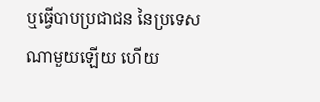ឬធ្វើបាបប្រជាជន នៃប្រទេសណាមួយឡើយ ហើយ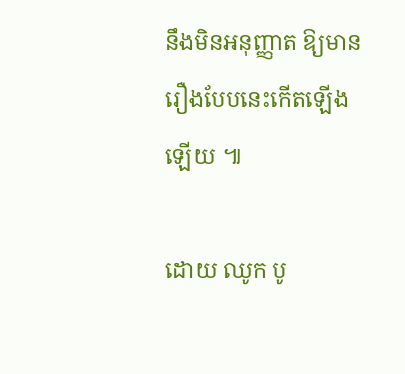នឹងមិនអនុញ្ញាត ឱ្យមានរឿងបែបនេះកើតឡើងឡើយ ៕

ដោយ ឈូក បូ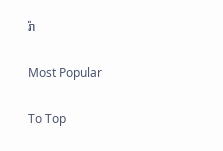រ៉ា

Most Popular

To Top